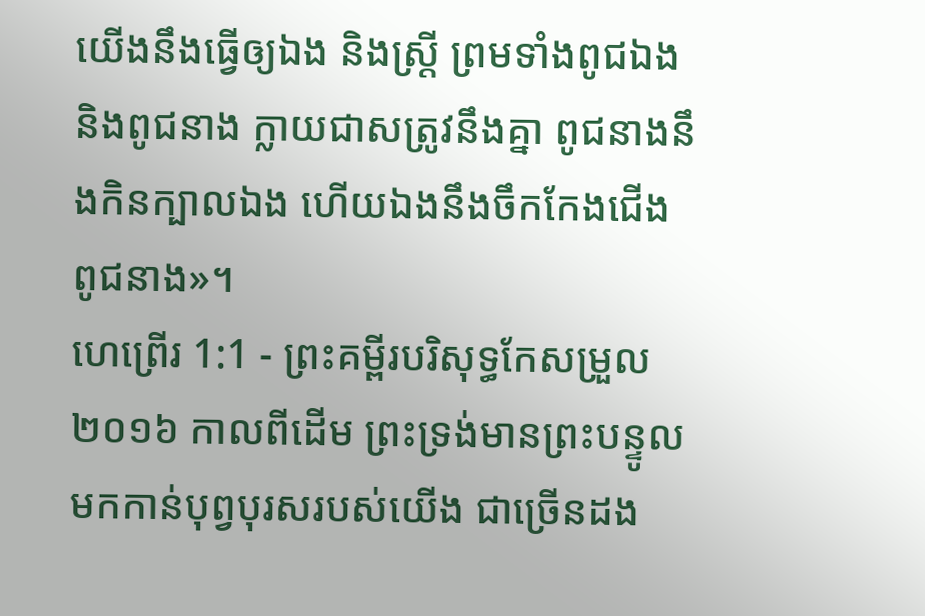យើងនឹងធ្វើឲ្យឯង និងស្ត្រី ព្រមទាំងពូជឯង និងពូជនាង ក្លាយជាសត្រូវនឹងគ្នា ពូជនាងនឹងកិនក្បាលឯង ហើយឯងនឹងចឹកកែងជើងពូជនាង»។
ហេព្រើរ 1:1 - ព្រះគម្ពីរបរិសុទ្ធកែសម្រួល ២០១៦ កាលពីដើម ព្រះទ្រង់មានព្រះបន្ទូលមកកាន់បុព្វបុរសរបស់យើង ជាច្រើនដង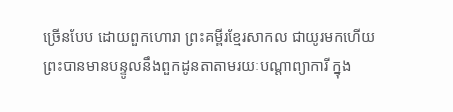ច្រើនបែប ដោយពួកហោរា ព្រះគម្ពីរខ្មែរសាកល ជាយូរមកហើយ ព្រះបានមានបន្ទូលនឹងពួកដូនតាតាមរយៈបណ្ដាព្យាការី ក្នុង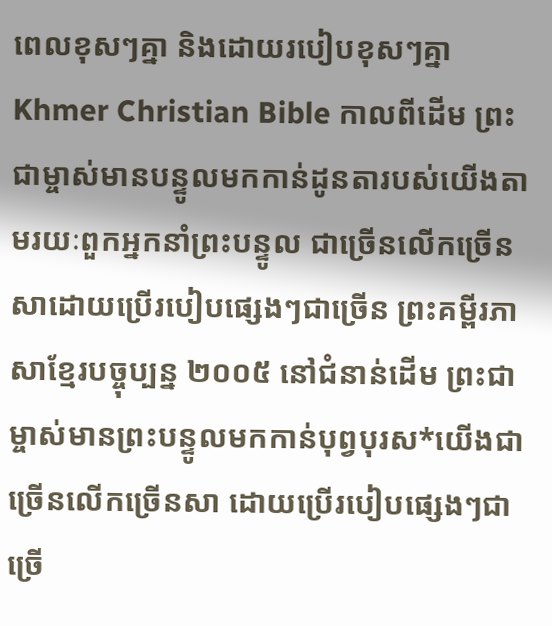ពេលខុសៗគ្នា និងដោយរបៀបខុសៗគ្នា Khmer Christian Bible កាលពីដើម ព្រះជាម្ចាស់មានបន្ទូលមកកាន់ដូនតារបស់យើងតាមរយៈពួកអ្នកនាំព្រះបន្ទូល ជាច្រើនលើកច្រើនសាដោយប្រើរបៀបផ្សេងៗជាច្រើន ព្រះគម្ពីរភាសាខ្មែរបច្ចុប្បន្ន ២០០៥ នៅជំនាន់ដើម ព្រះជាម្ចាស់មានព្រះបន្ទូលមកកាន់បុព្វបុរស*យើងជាច្រើនលើកច្រើនសា ដោយប្រើរបៀបផ្សេងៗជាច្រើ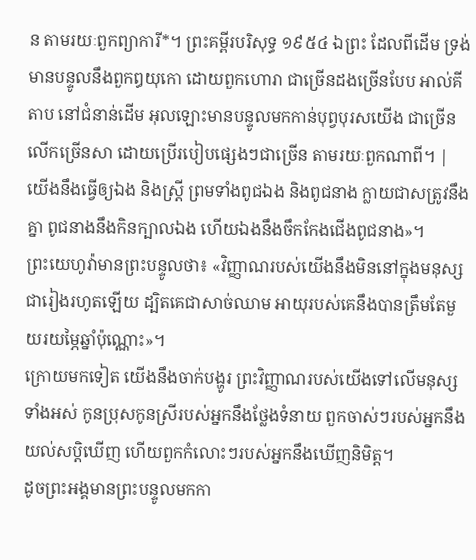ន តាមរយៈពួកព្យាការី*។ ព្រះគម្ពីរបរិសុទ្ធ ១៩៥៤ ឯព្រះ ដែលពីដើម ទ្រង់មានបន្ទូលនឹងពួកឰយុកោ ដោយពួកហោរា ជាច្រើនដងច្រើនបែប អាល់គីតាប នៅជំនាន់ដើម អុលឡោះមានបន្ទូលមកកាន់បុព្វបុរសយើង ជាច្រើនលើកច្រើនសា ដោយប្រើរបៀបផ្សេងៗជាច្រើន តាមរយៈពួកណាពី។ |
យើងនឹងធ្វើឲ្យឯង និងស្ត្រី ព្រមទាំងពូជឯង និងពូជនាង ក្លាយជាសត្រូវនឹងគ្នា ពូជនាងនឹងកិនក្បាលឯង ហើយឯងនឹងចឹកកែងជើងពូជនាង»។
ព្រះយេហូវ៉ាមានព្រះបន្ទូលថា៖ «វិញ្ញាណរបស់យើងនឹងមិននៅក្នុងមនុស្សជារៀងរហូតឡើយ ដ្បិតគេជាសាច់ឈាម អាយុរបស់គេនឹងបានត្រឹមតែមួយរយម្ភៃឆ្នាំប៉ុណ្ណោះ»។
ក្រោយមកទៀត យើងនឹងចាក់បង្ហូរ ព្រះវិញ្ញាណរបស់យើងទៅលើមនុស្សទាំងអស់ កូនប្រុសកូនស្រីរបស់អ្នកនឹងថ្លែងទំនាយ ពួកចាស់ៗរបស់អ្នកនឹងយល់សប្តិឃើញ ហើយពួកកំលោះៗរបស់អ្នកនឹងឃើញនិមិត្ត។
ដូចព្រះអង្គមានព្រះបន្ទូលមកកា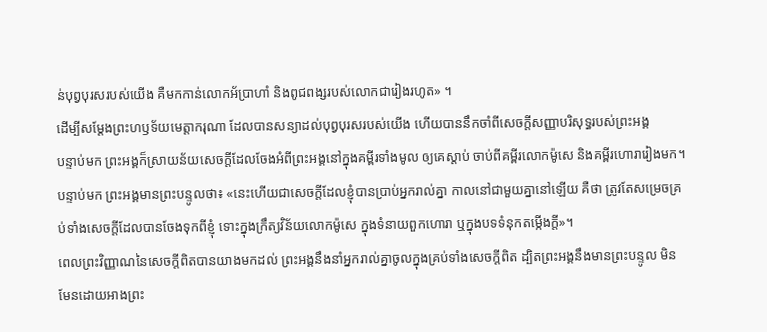ន់បុព្វបុរសរបស់យើង គឺមកកាន់លោកអ័ប្រាហាំ និងពូជពង្សរបស់លោកជារៀងរហូត» ។
ដើម្បីសម្ដែងព្រះហឫទ័យមេត្តាករុណា ដែលបានសន្យាដល់បុព្វបុរសរបស់យើង ហើយបាននឹកចាំពីសេចក្តីសញ្ញាបរិសុទ្ធរបស់ព្រះអង្គ
បន្ទាប់មក ព្រះអង្គក៏ស្រាយន័យសេចក្តីដែលចែងអំពីព្រះអង្គនៅក្នុងគម្ពីរទាំងមូល ឲ្យគេស្តាប់ ចាប់ពីគម្ពីរលោកម៉ូសេ និងគម្ពីរហោរារៀងមក។
បន្ទាប់មក ព្រះអង្គមានព្រះបន្ទូលថា៖ «នេះហើយជាសេចក្តីដែលខ្ញុំបានប្រាប់អ្នករាល់គ្នា កាលនៅជាមួយគ្នានៅឡើយ គឺថា ត្រូវតែសម្រេចគ្រប់ទាំងសេចក្តីដែលបានចែងទុកពីខ្ញុំ ទោះក្នុងក្រឹត្យវិន័យលោកម៉ូសេ ក្នុងទំនាយពួកហោរា ឬក្នុងបទទំនុកតម្កើងក្តី»។
ពេលព្រះវិញ្ញាណនៃសេចក្តីពិតបានយាងមកដល់ ព្រះអង្គនឹងនាំអ្នករាល់គ្នាចូលក្នុងគ្រប់ទាំងសេចក្តីពិត ដ្បិតព្រះអង្គនឹងមានព្រះបន្ទូល មិនមែនដោយអាងព្រះ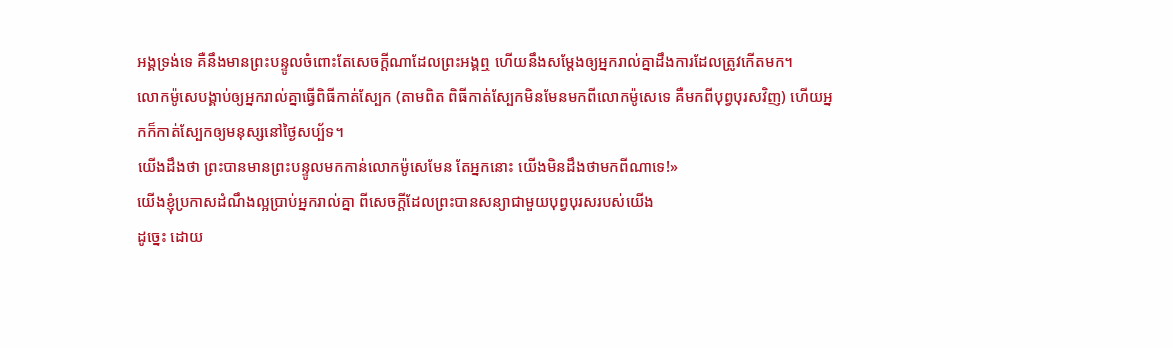អង្គទ្រង់ទេ គឺនឹងមានព្រះបន្ទូលចំពោះតែសេចក្តីណាដែលព្រះអង្គឮ ហើយនឹងសម្តែងឲ្យអ្នករាល់គ្នាដឹងការដែលត្រូវកើតមក។
លោកម៉ូសេបង្គាប់ឲ្យអ្នករាល់គ្នាធ្វើពិធីកាត់ស្បែក (តាមពិត ពិធីកាត់ស្បែកមិនមែនមកពីលោកម៉ូសេទេ គឺមកពីបុព្វបុរសវិញ) ហើយអ្នកក៏កាត់ស្បែកឲ្យមនុស្សនៅថ្ងៃសប្ប័ទ។
យើងដឹងថា ព្រះបានមានព្រះបន្ទូលមកកាន់លោកម៉ូសេមែន តែអ្នកនោះ យើងមិនដឹងថាមកពីណាទេ!»
យើងខ្ញុំប្រកាសដំណឹងល្អប្រាប់អ្នករាល់គ្នា ពីសេចក្តីដែលព្រះបានសន្យាជាមួយបុព្វបុរសរបស់យើង
ដូច្នេះ ដោយ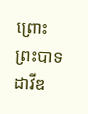ព្រោះព្រះបាទដាវីឌ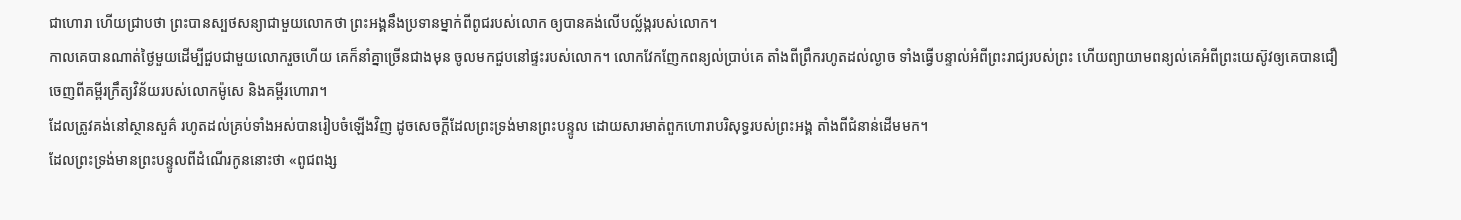ជាហោរា ហើយជ្រាបថា ព្រះបានស្បថសន្យាជាមួយលោកថា ព្រះអង្គនឹងប្រទានម្នាក់ពីពូជរបស់លោក ឲ្យបានគង់លើបល្ល័ង្ករបស់លោក។
កាលគេបានណាត់ថ្ងៃមួយដើម្បីជួបជាមួយលោករួចហើយ គេក៏នាំគ្នាច្រើនជាងមុន ចូលមកជួបនៅផ្ទះរបស់លោក។ លោកវែកញែកពន្យល់ប្រាប់គេ តាំងពីព្រឹករហូតដល់ល្ងាច ទាំងធ្វើបន្ទាល់អំពីព្រះរាជ្យរបស់ព្រះ ហើយព្យាយាមពន្យល់គេអំពីព្រះយេស៊ូវឲ្យគេបានជឿ ចេញពីគម្ពីរក្រឹត្យវិន័យរបស់លោកម៉ូសេ និងគម្ពីរហោរា។
ដែលត្រូវគង់នៅស្ថានសួគ៌ រហូតដល់គ្រប់ទាំងអស់បានរៀបចំឡើងវិញ ដូចសេចក្ដីដែលព្រះទ្រង់មានព្រះបន្ទូល ដោយសារមាត់ពួកហោរាបរិសុទ្ធរបស់ព្រះអង្គ តាំងពីជំនាន់ដើមមក។
ដែលព្រះទ្រង់មានព្រះបន្ទូលពីដំណើរកូននោះថា «ពូជពង្ស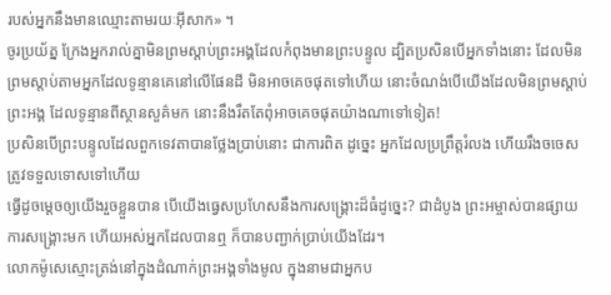របស់អ្នកនឹងមានឈ្មោះតាមរយៈអ៊ីសាក» ។
ចូរប្រយ័ត្ន ក្រែងអ្នករាល់គ្នាមិនព្រមស្ដាប់ព្រះអង្គដែលកំពុងមានព្រះបន្ទូល ដ្បិតប្រសិនបើអ្នកទាំងនោះ ដែលមិនព្រមស្តាប់តាមអ្នកដែលទូន្មានគេនៅលើផែនដី មិនអាចគេចផុតទៅហើយ នោះចំណង់បើយើងដែលមិនព្រមស្ដាប់ព្រះអង្គ ដែលទូន្មានពីស្ថានសួគ៌មក នោះនឹងរឹតតែពុំអាចគេចផុតយ៉ាងណាទៅទៀត!
ប្រសិនបើព្រះបន្ទូលដែលពួកទេវតាបានថ្លែងប្រាប់នោះ ជាការពិត ដូច្នេះ អ្នកដែលប្រព្រឹត្តរំលង ហើយរឹងចចេស ត្រូវទទួលទោសទៅហើយ
ធ្វើដូចម្តេចឲ្យយើងរួចខ្លួនបាន បើយើងធ្វេសប្រហែសនឹងការសង្គ្រោះដ៏ធំដូច្នេះ? ជាដំបូង ព្រះអម្ចាស់បានផ្សាយការសង្គ្រោះមក ហើយអស់អ្នកដែលបានឮ ក៏បានបញ្ជាក់ប្រាប់យើងដែរ។
លោកម៉ូសេស្មោះត្រង់នៅក្នុងដំណាក់ព្រះអង្គទាំងមូល ក្នុងនាមជាអ្នកប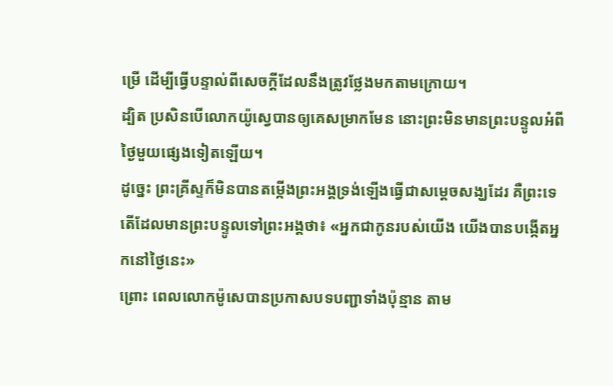ម្រើ ដើម្បីធ្វើបន្ទាល់ពីសេចក្តីដែលនឹងត្រូវថ្លែងមកតាមក្រោយ។
ដ្បិត ប្រសិនបើលោកយ៉ូស្វេបានឲ្យគេសម្រាកមែន នោះព្រះមិនមានព្រះបន្ទូលអំពីថ្ងៃមួយផ្សេងទៀតឡើយ។
ដូច្នេះ ព្រះគ្រីស្ទក៏មិនបានតម្កើងព្រះអង្គទ្រង់ឡើងធ្វើជាសម្តេចសង្ឃដែរ គឺព្រះទេតើដែលមានព្រះបន្ទូលទៅព្រះអង្គថា៖ «អ្នកជាកូនរបស់យើង យើងបានបង្កើតអ្នកនៅថ្ងៃនេះ»
ព្រោះ ពេលលោកម៉ូសេបានប្រកាសបទបញ្ជាទាំងប៉ុន្មាន តាម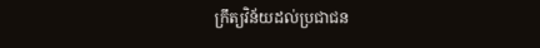ក្រឹត្យវិន័យដល់ប្រជាជន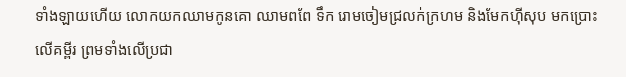ទាំងឡាយហើយ លោកយកឈាមកូនគោ ឈាមពពែ ទឹក រោមចៀមជ្រលក់ក្រហម និងមែកហ៊ីសុប មកប្រោះលើគម្ពីរ ព្រមទាំងលើប្រជា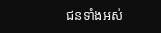ជនទាំងអស់